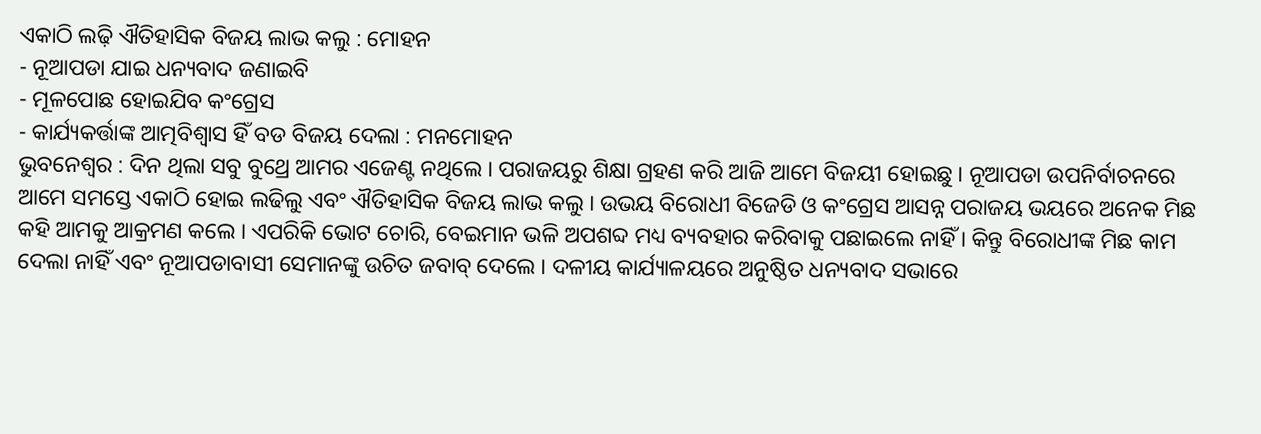ଏକାଠି ଲଢ଼ି ଐତିହାସିକ ବିଜୟ ଲାଭ କଲୁ : ମୋହନ
- ନୂଆପଡା ଯାଇ ଧନ୍ୟବାଦ ଜଣାଇବି
- ମୂଳପୋଛ ହୋଇଯିବ କଂଗ୍ରେସ
- କାର୍ଯ୍ୟକର୍ତ୍ତାଙ୍କ ଆତ୍ମବିଶ୍ୱାସ ହିଁ ବଡ ବିଜୟ ଦେଲା : ମନମୋହନ
ଭୁବନେଶ୍ୱର : ଦିନ ଥିଲା ସବୁ ବୁଥ୍ରେ ଆମର ଏଜେଣ୍ଟ ନଥିଲେ । ପରାଜୟରୁ ଶିକ୍ଷା ଗ୍ରହଣ କରି ଆଜି ଆମେ ବିଜୟୀ ହୋଇଛୁ । ନୂଆପଡା ଉପନିର୍ବାଚନରେ ଆମେ ସମସ୍ତେ ଏକାଠି ହୋଇ ଲଢିଲୁ ଏବଂ ଐତିହାସିକ ବିଜୟ ଲାଭ କଲୁ । ଉଭୟ ବିରୋଧୀ ବିଜେଡି ଓ କଂଗ୍ରେସ ଆସନ୍ନ ପରାଜୟ ଭୟରେ ଅନେକ ମିଛ କହି ଆମକୁ ଆକ୍ରମଣ କଲେ । ଏପରିକି ଭୋଟ ଚୋରି, ବେଇମାନ ଭଳି ଅପଶବ୍ଦ ମଧ୍ୟ ବ୍ୟବହାର କରିବାକୁ ପଛାଇଲେ ନାହିଁ । କିନ୍ତୁ ବିରୋଧୀଙ୍କ ମିଛ କାମ ଦେଲା ନାହିଁ ଏବଂ ନୂଆପଡାବାସୀ ସେମାନଙ୍କୁ ଉଚିତ ଜବାବ୍ ଦେଲେ । ଦଳୀୟ କାର୍ଯ୍ୟାଳୟରେ ଅନୁଷ୍ଠିତ ଧନ୍ୟବାଦ ସଭାରେ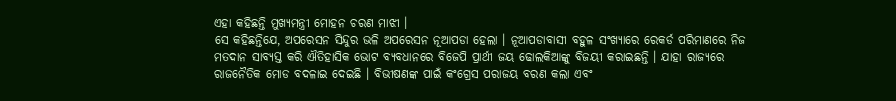ଏହା କହିଛନ୍ତି ମୁଖ୍ୟମନ୍ତ୍ରୀ ମୋହନ ଚରଣ ମାଝୀ ।
ସେ କହିଛନ୍ତିଯେ, ଅପରେସନ ସିନ୍ଦୁର ଭଳି ଅପରେସନ ନୂଆପଡା ହେଲା । ନୂଆପଡାବାସୀ ବହୁଳ ସଂଖ୍ୟାରେ ରେକର୍ଡ ପରିମାଣରେ ନିଜ ମତଦାନ ସାବ୍ୟସ୍ତ କରି ଐତିହାସିକ ଭୋଟ ବ୍ୟବଧାନରେ ବିଜେପି ପ୍ରାର୍ଥୀ ଜୟ ଢୋଲକିଆଙ୍କୁ ବିଜୟୀ କରାଇଛନ୍ତି । ଯାହା ରାଜ୍ୟରେ ରାଜନୈତିକ ମୋଡ ବଦଳାଇ ଦେଇଛି । ବିଭୀଷଣଙ୍କ ପାଇଁ କଂଗ୍ରେସ ପରାଜୟ ବରଣ କଲା ଏବଂ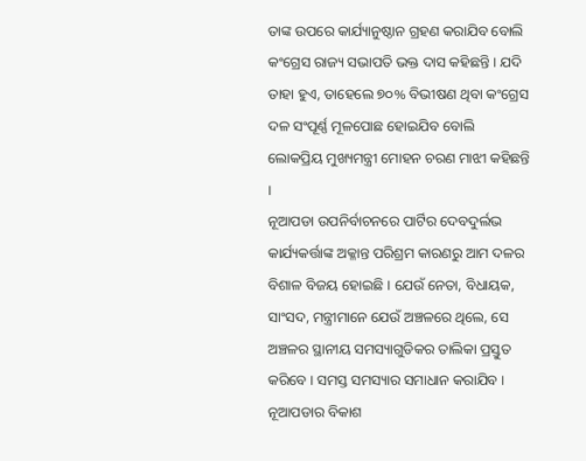ତାଙ୍କ ଉପରେ କାର୍ଯ୍ୟାନୁଷ୍ଠାନ ଗ୍ରହଣ କରାଯିବ ବୋଲି କଂଗ୍ରେସ ରାଜ୍ୟ ସଭାପତି ଭକ୍ତ ଦାସ କହିଛନ୍ତି । ଯଦି ତାହା ହୁଏ, ତାହେଲେ ୭୦% ବିଭୀଷଣ ଥିବା କଂଗ୍ରେସ ଦଳ ସଂପୂର୍ଣ୍ଣ ମୂଳପୋଛ ହୋଇଯିବ ବୋଲି ଲୋକପ୍ରିୟ ମୁଖ୍ୟମନ୍ତ୍ରୀ ମୋହନ ଚରଣ ମାଝୀ କହିଛନ୍ତି ।
ନୂଆପଡା ଉପନିର୍ବାଚନରେ ପାର୍ଟିର ଦେବଦୁର୍ଲଭ କାର୍ଯ୍ୟକର୍ତ୍ତାଙ୍କ ଅକ୍ଳାନ୍ତ ପରିଶ୍ରମ କାରଣରୁ ଆମ ଦଳର ବିଶାଳ ବିଜୟ ହୋଇଛି । ଯେଉଁ ନେତା, ବିଧାୟକ, ସାଂସଦ, ମନ୍ତ୍ରୀମାନେ ଯେଉଁ ଅଞ୍ଚଳରେ ଥିଲେ, ସେ ଅଞ୍ଚଳର ସ୍ଥାନୀୟ ସମସ୍ୟାଗୁଡିକର ତାଲିକା ପ୍ରସ୍ତୁତ କରିବେ । ସମସ୍ତ ସମସ୍ୟାର ସମାଧାନ କରାଯିବ । ନୂଆପଡାର ବିକାଶ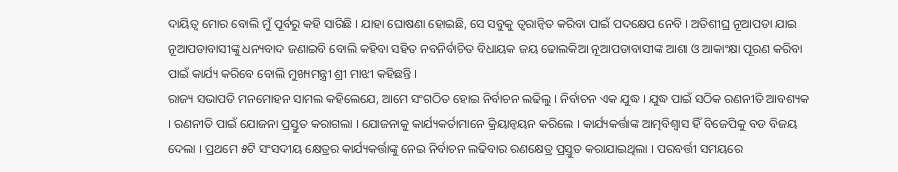ଦାୟିତ୍ୱ ମୋର ବୋଲି ମୁଁ ପୂର୍ବରୁ କହି ସାରିଛି । ଯାହା ଘୋଷଣା ହୋଇଛି, ସେ ସବୁକୁ ତ୍ୱରାନ୍ୱିତ କରିବା ପାଇଁ ପଦକ୍ଷେପ ନେବି । ଅତିଶୀଘ୍ର ନୂଆପଡା ଯାଇ ନୂଆପଡାବାସୀଙ୍କୁ ଧନ୍ୟବାଦ ଜଣାଇବି ବୋଲି କହିବା ସହିତ ନବନିର୍ବାଚିତ ବିଧାୟକ ଜୟ ଢୋଲକିଆ ନୂଆପଡାବାସୀଙ୍କ ଆଶା ଓ ଆକାଂକ୍ଷା ପୂରଣ କରିବା ପାଇଁ କାର୍ଯ୍ୟ କରିବେ ବୋଲି ମୁଖ୍ୟମନ୍ତ୍ରୀ ଶ୍ରୀ ମାଝୀ କହିଛନ୍ତି ।
ରାଜ୍ୟ ସଭାପତି ମନମୋହନ ସାମଲ କହିଲେଯେ, ଆମେ ସଂଗଠିତ ହୋଇ ନିର୍ବାଚନ ଲଢିଲୁ । ନିର୍ବାଚନ ଏକ ଯୁଦ୍ଧ । ଯୁଦ୍ଧ ପାଇଁ ସଠିକ ରଣନୀତି ଆବଶ୍ୟକ । ରଣନୀତି ପାଇଁ ଯୋଜନା ପ୍ରସ୍ତୁତ କରାଗଲା । ଯୋଜନାକୁ କାର୍ଯ୍ୟକର୍ତାମାନେ କ୍ରିୟାନ୍ୱୟନ କରିଲେ । କାର୍ଯ୍ୟକର୍ତ୍ତାଙ୍କ ଆତ୍ମବିଶ୍ୱାସ ହିଁ ବିଜେପିକୁ ବଡ ବିଜୟ ଦେଲା । ପ୍ରଥମେ ୫ଟି ସଂସଦୀୟ କ୍ଷେତ୍ରର କାର୍ଯ୍ୟକର୍ତ୍ତାଙ୍କୁ ନେଇ ନିର୍ବାଚନ ଲଢିବାର ରଣକ୍ଷେତ୍ର ପ୍ରସ୍ତୁତ କରାଯାଇଥିଲା । ପରବର୍ତ୍ତୀ ସମୟରେ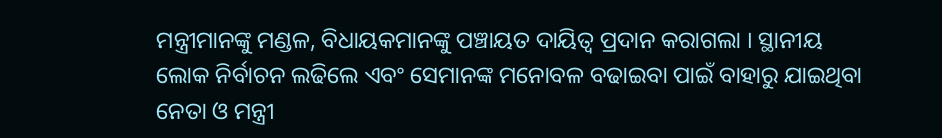ମନ୍ତ୍ରୀମାନଙ୍କୁ ମଣ୍ଡଳ, ବିଧାୟକମାନଙ୍କୁ ପଞ୍ଚାୟତ ଦାୟିତ୍ୱ ପ୍ରଦାନ କରାଗଲା । ସ୍ଥାନୀୟ ଲୋକ ନିର୍ବାଚନ ଲଢିଲେ ଏବଂ ସେମାନଙ୍କ ମନୋବଳ ବଢାଇବା ପାଇଁ ବାହାରୁ ଯାଇଥିବା ନେତା ଓ ମନ୍ତ୍ରୀ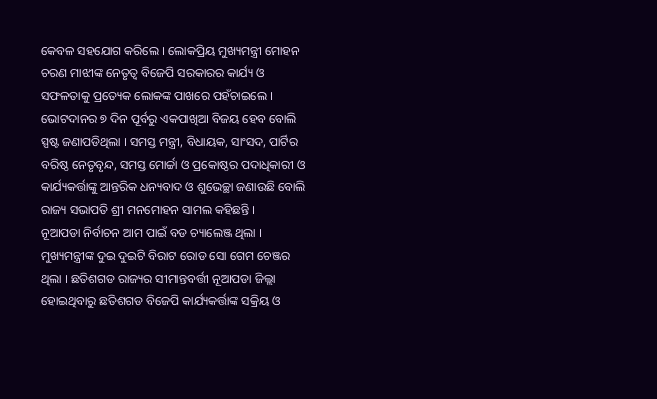କେବଳ ସହଯୋଗ କରିଲେ । ଲୋକପ୍ରିୟ ମୁଖ୍ୟମନ୍ତ୍ରୀ ମୋହନ ଚରଣ ମାଝୀଙ୍କ ନେତୃତ୍ୱ ବିଜେପି ସରକାରର କାର୍ଯ୍ୟ ଓ ସଫଳତାକୁ ପ୍ରତ୍ୟେକ ଲୋକଙ୍କ ପାଖରେ ପହଁଚାଇଲେ । ଭୋଟଦାନର ୭ ଦିନ ପୂର୍ବରୁ ଏକପାଖିଆ ବିଜୟ ହେବ ବୋଲି ସ୍ପଷ୍ଟ ଜଣାପଡିଥିଲା । ସମସ୍ତ ମନ୍ତ୍ରୀ, ବିଧାୟକ, ସାଂସଦ, ପାର୍ଟିର ବରିଷ୍ଠ ନେତୃବୃନ୍ଦ, ସମସ୍ତ ମୋର୍ଚ୍ଚା ଓ ପ୍ରକୋଷ୍ଠର ପଦାଧିକାରୀ ଓ କାର୍ଯ୍ୟକର୍ତ୍ତାଙ୍କୁ ଆନ୍ତରିକ ଧନ୍ୟବାଦ ଓ ଶୁଭେଚ୍ଛା ଜଣାଉଛି ବୋଲି ରାଜ୍ୟ ସଭାପତି ଶ୍ରୀ ମନମୋହନ ସାମଲ କହିଛନ୍ତି ।
ନୂଆପଡା ନିର୍ବାଚନ ଆମ ପାଇଁ ବଡ ଚ୍ୟାଲେଞ୍ଜ ଥିଲା । ମୁଖ୍ୟମନ୍ତ୍ରୀଙ୍କ ଦୁଇ ଦୁଇଟି ବିରାଟ ରୋଡ ସୋ ଗେମ ଚେଞ୍ଜର ଥିଲା । ଛତିଶଗଡ ରାଜ୍ୟର ସୀମାନ୍ତବର୍ତ୍ତୀ ନୂଆପଡା ଜିଲ୍ଲା ହୋଇଥିବାରୁ ଛତିଶଗଡ ବିଜେପି କାର୍ଯ୍ୟକର୍ତ୍ତାଙ୍କ ସକ୍ରିୟ ଓ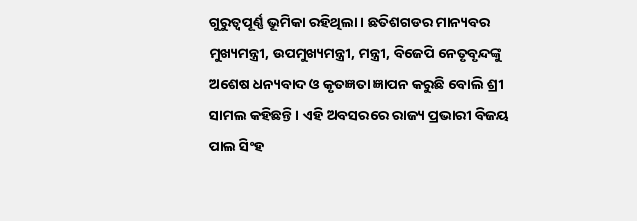ଗୁରୁତ୍ୱପୂର୍ଣ୍ଣ ଭୂମିକା ରହିଥିଲା । ଛତିଶଗଡର ମାନ୍ୟବର ମୁଖ୍ୟମନ୍ତ୍ରୀ, ଉପମୁଖ୍ୟମନ୍ତ୍ରୀ, ମନ୍ତ୍ରୀ, ବିଜେପି ନେତୃବୃନ୍ଦଙ୍କୁ ଅଶେଷ ଧନ୍ୟବାଦ ଓ କୃତଜ୍ଞତା ଜ୍ଞାପନ କରୁଛି ବୋଲି ଶ୍ରୀ ସାମଲ କହିଛନ୍ତି । ଏହି ଅବସରରେ ରାଜ୍ୟ ପ୍ରଭାରୀ ବିଜୟ ପାଲ ସିଂହ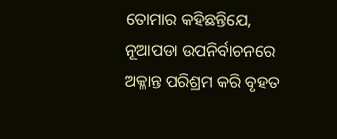ତୋମାର କହିଛନ୍ତିଯେ, ନୂଆପଡା ଉପନିର୍ବାଚନରେ ଅକ୍ଳାନ୍ତ ପରିଶ୍ରମ କରି ବୃହତ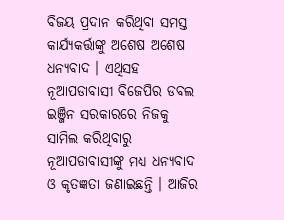ବିଜୟ ପ୍ରଦାନ କରିଥିବା ସମସ୍ତ କାର୍ଯ୍ୟକର୍ତ୍ତାଙ୍କୁ ଅଶେଷ ଅଶେଷ ଧନ୍ୟବାଦ । ଏଥିସହ ନୂଆପଡାବାସୀ ବିଜେପିର ଡବଲ ଇଞ୍ଜିନ ସରକାରରେ ନିଜକୁ ସାମିଲ କରିଥିବାରୁ ନୂଆପଡାବାସୀଙ୍କୁ ମଧ୍ୟ ଧନ୍ୟବାଦ ଓ କୃତଜ୍ଞତା ଜଣାଇଛନ୍ତି । ଆଜିର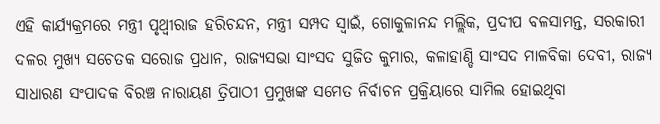ଏହି କାର୍ଯ୍ୟକ୍ରମରେ ମନ୍ତ୍ରୀ ପୃଥ୍ୱୀରାଜ ହରିଚନ୍ଦନ, ମନ୍ତ୍ରୀ ସମ୍ପଦ ସ୍ୱାଇଁ, ଗୋକୁଳାନନ୍ଦ ମଲ୍ଲିକ, ପ୍ରଦୀପ ବଳସାମନ୍ତ, ସରକାରୀ ଦଳର ମୁଖ୍ୟ ସଚେତକ ସରୋଜ ପ୍ରଧାନ, ରାଜ୍ୟସଭା ସାଂସଦ ସୁଜିତ କୁମାର, କଳାହାଣ୍ଡି ସାଂସଦ ମାଳବିକା ଦେବୀ, ରାଜ୍ୟ ସାଧାରଣ ସଂପାଦକ ବିରଞ୍ଚ ନାରାୟଣ ତ୍ରିପାଠୀ ପ୍ରମୁଖଙ୍କ ସମେତ ନିର୍ବାଚନ ପ୍ରକ୍ରିୟାରେ ସାମିଲ ହୋଇଥିବା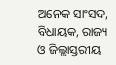ଅନେକ ସାଂସଦ, ବିଧାୟକ, ରାଜ୍ୟ ଓ ଜିଲ୍ଲାସ୍ତରୀୟ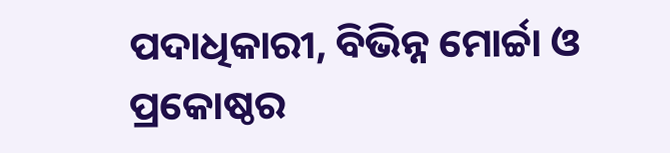ପଦାଧିକାରୀ, ବିଭିନ୍ନ ମୋର୍ଚ୍ଚା ଓ ପ୍ରକୋଷ୍ଠର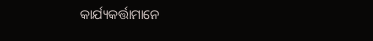କାର୍ଯ୍ୟକର୍ତ୍ତାମାନେ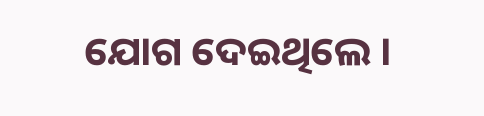ଯୋଗ ଦେଇଥିଲେ ।